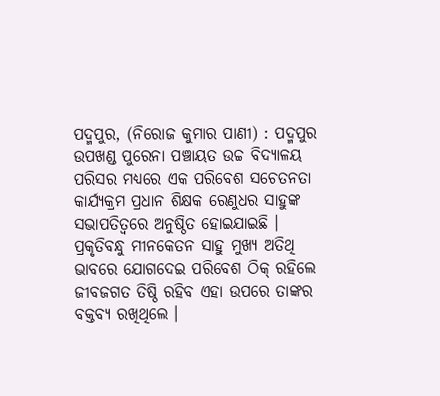ପଦ୍ମପୁର, (ନିରୋଜ କୁମାର ପାଣୀ) : ପଦ୍ମପୁର ଉପଖଣ୍ଡ ପୁରେନା ପଞ୍ଚାୟତ ଉଚ୍ଚ ବିଦ୍ୟାଳୟ ପରିସର ମଧ୍ୟରେ ଏକ ପରିବେଶ ସଚେତନତା କାର୍ଯ୍ୟକ୍ରମ ପ୍ରଧାନ ଶିକ୍ଷକ ରେଣୁଧର ସାହୁଙ୍କ ସଭାପତିତ୍ୱରେ ଅନୁଷ୍ଠିତ ହୋଇଯାଇଛି । ପ୍ରକୃତିବନ୍ଧୁ ମୀନକେତନ ସାହୁ ମୁଖ୍ୟ ଅତିଥି ଭାବରେ ଯୋଗଦେଇ ପରିବେଶ ଠିକ୍ ରହିଲେ ଜୀବଜଗତ ତିଷ୍ଠି ରହିବ ଏହା ଉପରେ ତାଙ୍କର ବକ୍ତବ୍ୟ ରଖିଥିଲେ ।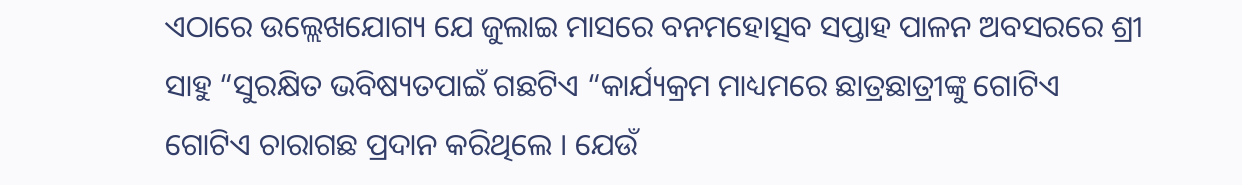ଏଠାରେ ଉଲ୍ଲେଖଯୋଗ୍ୟ ଯେ ଜୁଲାଇ ମାସରେ ବନମହୋତ୍ସବ ସପ୍ତାହ ପାଳନ ଅବସରରେ ଶ୍ରୀ ସାହୁ “ସୁରକ୍ଷିତ ଭବିଷ୍ୟତପାଇଁ ଗଛଟିଏ “କାର୍ଯ୍ୟକ୍ରମ ମାଧ୍ୟମରେ ଛାତ୍ରଛାତ୍ରୀଙ୍କୁ ଗୋଟିଏ ଗୋଟିଏ ଚାରାଗଛ ପ୍ରଦାନ କରିଥିଲେ । ଯେଉଁ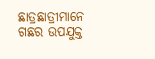ଛାତ୍ରଛାତ୍ରୀମାନେ ଗଛର ଉପଯୁକ୍ତ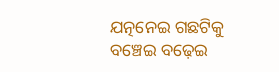ଯତ୍ନନେଇ ଗଛଟିକୁ ବଞ୍ଚେଇ ବଢ଼େଇ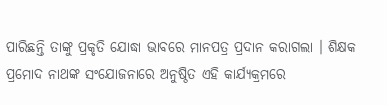ପାରିଛନ୍ତି ତାଙ୍କୁ ପ୍ରକୃତି ଯୋଦ୍ଧା ଭାବରେ ମାନପତ୍ର ପ୍ରଦାନ କରାଗଲା । ଶିକ୍ଷକ ପ୍ରମୋଦ ନାଥଙ୍କ ସଂଯୋଜନାରେ ଅନୁଷ୍ଠିତ ଏହି କାର୍ଯ୍ୟକ୍ରମରେ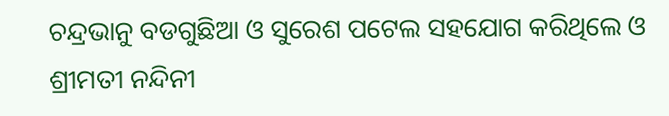ଚନ୍ଦ୍ରଭାନୁ ବଡଗୁଛିଆ ଓ ସୁରେଶ ପଟେଲ ସହଯୋଗ କରିଥିଲେ ଓ ଶ୍ରୀମତୀ ନନ୍ଦିନୀ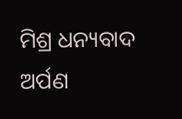ମିଶ୍ର ଧନ୍ୟବାଦ ଅର୍ପଣ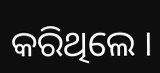କରିଥିଲେ ।